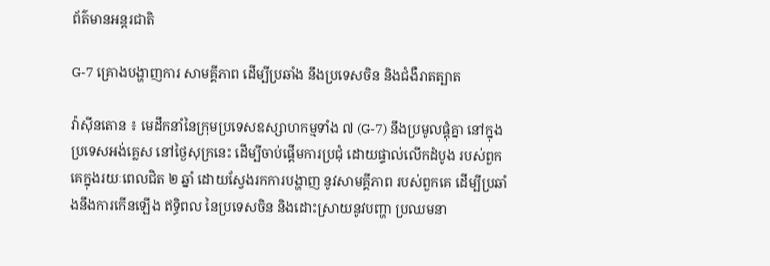ព័ត៌មានអន្តរជាតិ

G-7 គ្រោងបង្ហាញការ សាមគ្គីភាព ដើម្បីប្រឆាំង នឹងប្រទេសចិន និងជំងឺរាតត្បាត

វ៉ាស៊ីនតោន ៖ មេដឹកនាំនៃក្រុមប្រទេសឧស្សាហកម្មទាំង ៧ (G-7) នឹងប្រមូលផ្តុំគ្នា នៅក្នុងប្រទេសអង់គ្លេស នៅថ្ងៃសុក្រនេះ ដើម្បីចាប់ផ្តើមការប្រជុំ ដោយផ្ទាល់លើកដំបូង របស់ពួកគេក្នុងរយៈពេលជិត ២ ឆ្នាំ ដោយស្វែងរកការបង្ហាញ នូវសាមគ្គីភាព របស់ពួកគេ ដើម្បីប្រឆាំងនឹងការកើនឡើង ឥទ្ធិពល នៃប្រទេសចិន និងដោះស្រាយនូវបញ្ហា ប្រឈមនា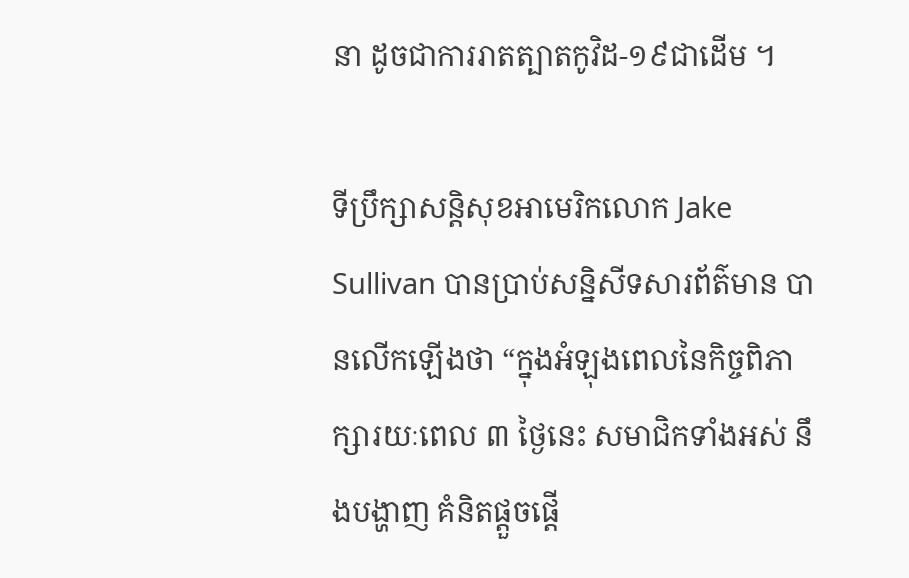នា ដូចជាការរាតត្បាតកូវិដ-១៩ជាដើម ។

ទីប្រឹក្សាសន្តិសុខអាមេរិកលោក Jake Sullivan បានប្រាប់សន្និសីទសារព័ត៌មាន បានលើកឡើងថា “ក្នុងអំឡុងពេលនៃកិច្ចពិភាក្សារយៈពេល ៣ ថ្ងៃនេះ សមាជិកទាំងអស់ នឹងបង្ហាញ គំនិតផ្តួចផ្តើ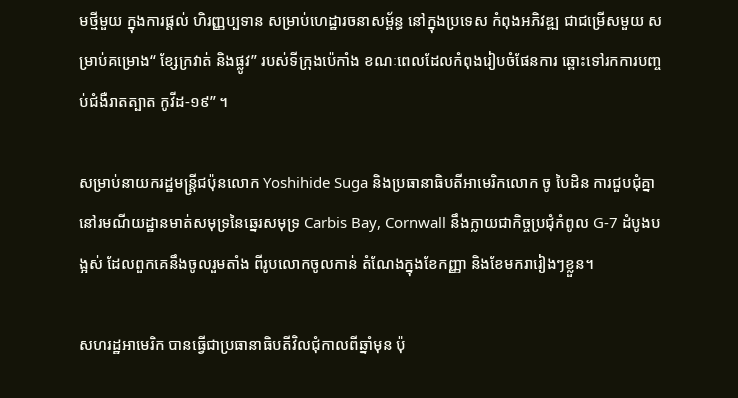មថ្មីមួយ ក្នុងការផ្តល់ ហិរញ្ញប្បទាន សម្រាប់ហេដ្ឋារចនាសម្ព័ន្ធ នៅក្នុងប្រទេស កំពុងអភិវឌ្ឍ ជាជម្រើសមួយ សម្រាប់គម្រោង“ ខ្សែក្រវាត់ និងផ្លូវ” របស់ទីក្រុងប៉េកាំង ខណៈពេលដែលកំពុងរៀបចំផែនការ ឆ្ពោះទៅរកការបញ្ចប់ជំងឺរាតត្បាត កូវីដ-១៩” ។

សម្រាប់នាយករដ្ឋមន្រ្តីជប៉ុនលោក Yoshihide Suga និងប្រធានាធិបតីអាមេរិកលោក ចូ បៃដិន ការជួបជុំគ្នានៅរមណីយដ្ឋានមាត់សមុទ្រនៃឆ្នេរសមុទ្រ Carbis Bay, Cornwall នឹងក្លាយជាកិច្ចប្រជុំកំពូល G-7 ដំបូងបង្អស់ ដែលពួកគេនឹងចូលរួមតាំង ពីរូបលោកចូលកាន់ តំណែងក្នុងខែកញ្ញា និងខែមករារៀងៗខ្លួន។

សហរដ្ឋអាមេរិក បានធ្វើជាប្រធានាធិបតីវិលជុំកាលពីឆ្នាំមុន ប៉ុ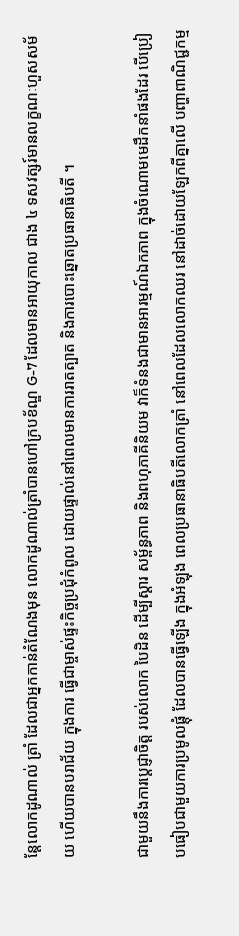ន្តែលោកដូណាល់ ត្រាំ ដែលជាអ្នកកាន់តំណែងមុន លោកដូណាល់ត្រាំបានហៅក្របខ័ណ្ឌ G-7 ដែលមានអាយុកាល ជាង ៤ ទសវត្សរ៍មានលក្ខណៈហួសសម័យ ហើយបានបរាជ័យ ក្នុងការ ធ្វើជាម្ចាស់ផ្ទះកិច្ចប្រជុំកំពូល ដោយផ្ទាល់នៅពេលមានការរាតត្បាត និងការបោះឆ្នោតប្រធានាធិបតី ។

ជាមួយនឹងការប្តេជ្ញាចិត្ត របស់លោក បៃដិន ដើម្បីស្តារ សម្ព័ន្ធភាព និងពហុភាគីនិយម វាក៏ទំនងជាមានអារម្មណ៍ឯកភាព ក្នុងចំណោមមេដឹកនាំផងដែរ បើប្រៀបធៀបជាមួយការប្រមូលផ្តុំ ដែលបានធ្វើឡើង ក្នុងអំឡុង ពេលប្រធានាធិបតីលោកត្រាំ នៅពេលដែលលោកឈរ នៅដាច់ដោយឡែកពីគ្នាលើ បញ្ហាពាណិជ្ជកម្ម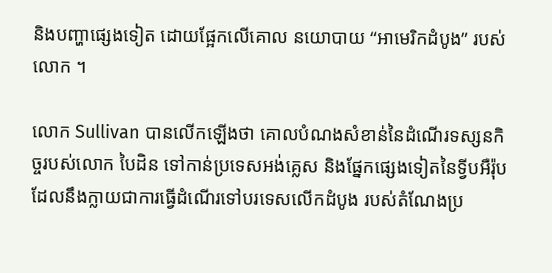និងបញ្ហាផ្សេងទៀត ដោយផ្អែកលើគោល នយោបាយ “អាមេរិកដំបូង” របស់លោក ។

លោក Sullivan បានលើកឡើងថា គោលបំណងសំខាន់នៃដំណើរទស្សនកិច្ចរបស់លោក បៃដិន ទៅកាន់ប្រទេសអង់គ្លេស និងផ្នែកផ្សេងទៀតនៃទ្វីបអឺរ៉ុប ដែលនឹងក្លាយជាការធ្វើដំណើរទៅបរទេសលើកដំបូង របស់តំណែងប្រ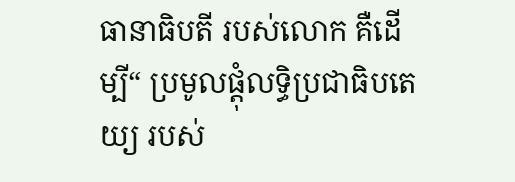ធានាធិបតី របស់លោក គឺដើម្បី“ ប្រមូលផ្ដុំលទ្ធិប្រជាធិបតេយ្យ របស់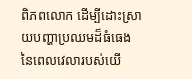ពិភពលោក ដើម្បីដោះស្រាយបញ្ហាប្រឈមដ៏ធំធេង នៃពេលវេលារបស់យើ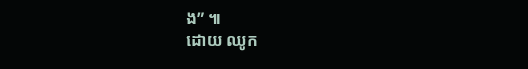ង” ៕
ដោយ ឈូក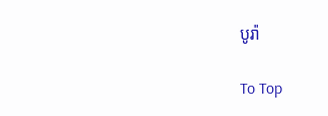បូរ៉ា

To Top